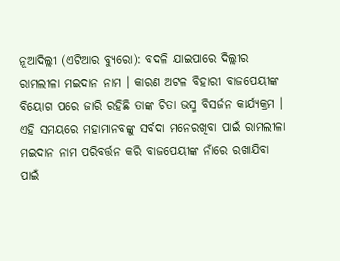ନୂଆଦିଲ୍ଲୀ (ଏଟିଆର ବ୍ୟୁରୋ): ବଦଳି ଯାଇପାରେ ଦିଲ୍ଲୀର ରାମଲୀଳା ମଇଦାନ ନାମ । କାରଣ ଅଟଳ ବିହାରୀ ବାଜପେୟୀଙ୍କ ବିୟୋଗ ପରେ ଜାରି ରହିଛି ତାଙ୍କ ଚିତା ଭସ୍ମ ବିସର୍ଜନ କାର୍ଯ୍ୟକ୍ରମ । ଏହି ସମୟରେ ମହାମାନବଙ୍କୁ ସର୍ବଦା ମନେରଖିବା ପାଇଁ ରାମଲୀଳା ମଇଦାନ ନାମ ପରିବର୍ତ୍ତନ କରି ବାଜପେୟୀଙ୍କ ନାଁରେ ରଖାଯିବା ପାଇଁ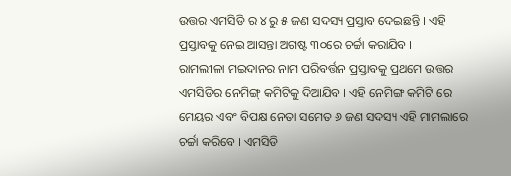ଉତ୍ତର ଏମସିଡି ର ୪ ରୁ ୫ ଜଣ ସଦସ୍ୟ ପ୍ରସ୍ତାବ ଦେଇଛନ୍ତି । ଏହି ପ୍ରସ୍ତାବକୁ ନେଇ ଆସନ୍ତା ଅଗଷ୍ଟ ୩୦ରେ ଚର୍ଚ୍ଚା କରାଯିବ ।
ରାମଲୀଳା ମଇଦାନର ନାମ ପରିବର୍ତ୍ତନ ପ୍ରସ୍ତାବକୁ ପ୍ରଥମେ ଉତ୍ତର ଏମସିଡିର ନେମିଙ୍ଗ୍ କମିଟିକୁ ଦିଆଯିବ । ଏହି ନେମିଙ୍ଗ କମିଟି ରେ ମେୟର ଏବଂ ବିପକ୍ଷ ନେତା ସମେତ ୬ ଜଣ ସଦସ୍ୟ ଏହି ମାମଲାରେ ଚର୍ଚ୍ଚା କରିବେ । ଏମସିଡି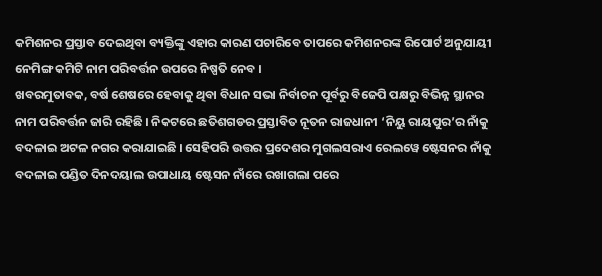କମିଶନର ପ୍ରସ୍ତାବ ଦେଇଥିବା ବ୍ୟକ୍ତିଙ୍କୁ ଏହାର କାରଣ ପଚାରିବେ ତାପରେ କମିଶନରଙ୍କ ରିପୋର୍ଟ ଅନୁଯାୟୀ ନେମିଙ୍ଗ କମିଟି ନାମ ପରିବର୍ତ୍ତନ ଉପରେ ନିଷ୍ପତି ନେବ ।
ଖବରମୁତାବକ, ବର୍ଷ ଶେଷରେ ହେବାକୁ ଥିବା ବିଧାନ ସଭା ନିର୍ବାଚନ ପୂର୍ବରୁ ବିଜେପି ପକ୍ଷରୁ ବିଭିନ୍ନ ସ୍ଥାନର ନାମ ପରିବର୍ତ୍ତନ ଜାରି ରହିଛି । ନିକଟରେ ଛତିଶଗଡର ପ୍ରସ୍ତାବିତ ନୂତନ ରାଜଧାନୀ ‘ନିୟୁ ରାୟପୁର’ର ନାଁକୁ ବଦଳାଇ ଅଟଳ ନଗର କରାଯାଇଛି । ସେହିପରି ଉତ୍ତର ପ୍ରଦେଶର ମୁଗଲସରାଏ ରେଲୱେ ଷ୍ଟେସନର ନାଁକୁ ବଦଳାଇ ପଣ୍ଡିତ ଦିନଦୟାଲ ଉପାଧାୟ ଷ୍ଟେସନ ନାଁରେ ରଖାଗଲା ପରେ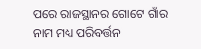ପରେ ରାଜସ୍ଥାନର ଗୋଟେ ଗାଁର ନାମ ମଧ୍ୟ ପରିବର୍ତ୍ତନ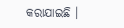କରାଯାଇଛି ।